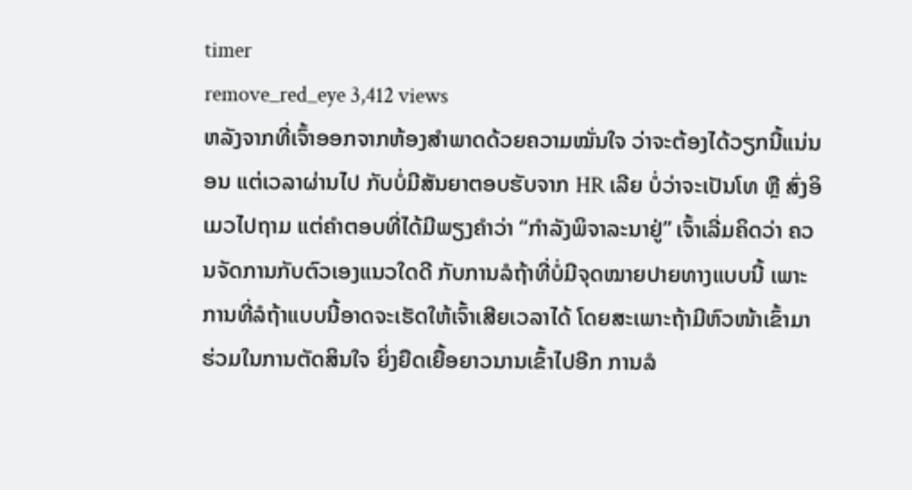timer
remove_red_eye 3,412 views
ຫລັງຈາກທີ່ເຈົ້າອອກຈາກຫ້ອງສຳພາດດ້ວຍຄວາມໝັ່ນໃຈ ວ່າຈະຕ້ອງໄດ້ວຽກນີ້ແນ່ນອນ ແຕ່ເວລາຜ່ານໄປ ກັບບໍ່ມີສັນຍາຕອບຮັບຈາກ HR ເລີຍ ບໍ່ວ່າຈະເປັນໂທ ຫຼື ສົ່ງອິເມວໄປຖາມ ແຕ່ຄຳຕອບທີ່ໄດ້ມີພຽງຄຳວ່າ “ກຳລັງພິຈາລະນາຢູ່” ເຈົ້າເລີ່ມຄິດວ່າ ຄວນຈັດການກັບຕົວເອງແນວໃດດີ ກັບການລໍຖ້າທີ່ບໍ່ມີຈຸດໝາຍປາຍທາງແບບນີ້ ເພາະການທີ່ລໍຖ້າແບບນີ້ອາດຈະເຮັດໃຫ້ເຈົ້າເສີຍເວລາໄດ້ ໂດຍສະເພາະຖ້າມີຫົວໜ້າເຂົ້າມາຮ່ວມໃນການຕັດສິນໃຈ ຍິ່ງຍືດເຍື້ອຍາວນານເຂົ້າໄປອີກ ການລໍ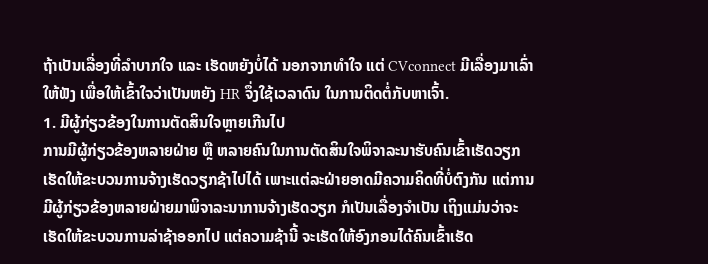ຖ້າເປັນເລື່ອງທີ່ລຳບາກໃຈ ແລະ ເຮັດຫຍັງບໍ່ໄດ້ ນອກຈາກທຳໃຈ ແຕ່ CVconnect ມີເລື່ອງມາເລົ່າໃຫ້ຟັງ ເພື່ອໃຫ້ເຂົ້າໃຈວ່າເປັນຫຍັງ HR ຈຶ່ງໃຊ້ເວລາດົນ ໃນການຕິດຕໍ່ກັບຫາເຈົ້າ.
1. ມີຜູ້ກ່ຽວຂ້ອງໃນການຕັດສິນໃຈຫຼາຍເກີນໄປ
ການມີຜູ້ກ່ຽວຂ້ອງຫລາຍຝ່າຍ ຫຼື ຫລາຍຄົນໃນການຕັດສິນໃຈພິຈາລະນາຮັບຄົນເຂົ້າເຮັດວຽກ ເຮັດໃຫ້ຂະບວນການຈ້າງເຮັດວຽກຊ້າໄປໄດ້ ເພາະແຕ່ລະຝ່າຍອາດມີຄວາມຄິດທີ່ບໍ່ຕົງກັນ ແຕ່ການມີຜູ້ກ່ຽວຂ້ອງຫລາຍຝ່າຍມາພິຈາລະນາການຈ້າງເຮັດວຽກ ກໍເປັນເລື່ອງຈຳເປັນ ເຖິງແມ່ນວ່າຈະເຮັດໃຫ້ຂະບວນການລ່າຊ້າອອກໄປ ແຕ່ຄວາມຊ້ານີ້ ຈະເຮັດໃຫ້ອົງກອນໄດ້ຄົນເຂົ້າເຮັດ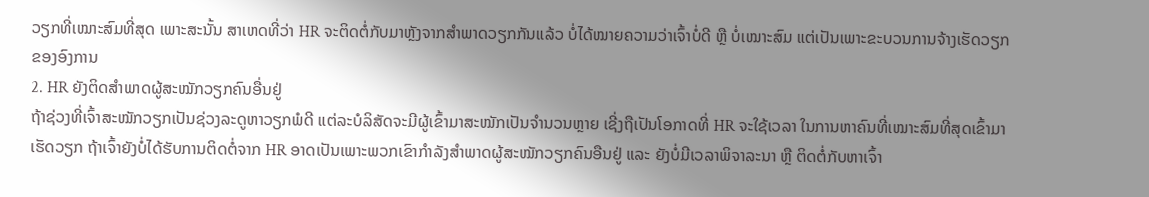ວຽກທີ່ເໝາະສົມທີ່ສຸດ ເພາະສະນັ້ນ ສາເຫດທີ່ວ່າ HR ຈະຕິດຕໍ່ກັບມາຫຼັງຈາກສຳພາດວຽກກັນແລ້ວ ບໍ່ໄດ້ໝາຍຄວາມວ່າເຈົ້າບໍ່ດີ ຫຼື ບໍ່ເໝາະສົມ ແຕ່ເປັນເພາະຂະບວນການຈ້າງເຮັດວຽກຂອງອົງການ
2. HR ຍັງຕິດສຳພາດຜູ້ສະໝັກວຽກຄົນອື່ນຢູ່
ຖ້າຊ່ວງທີ່ເຈົ້າສະໝັກວຽກເປັນຊ່ວງລະດູຫາວຽກພໍດີ ແຕ່ລະບໍລິສັດຈະມີຜູ້ເຂົ້າມາສະໝັກເປັນຈຳນວນຫຼາຍ ເຊີ່ງຖືເປັນໂອກາດທີ່ HR ຈະໃຊ້ເວລາ ໃນການຫາຄົນທີ່ເໝາະສົມທີ່ສຸດເຂົ້າມາເຮັດວຽກ ຖ້າເຈົ້າຍັງບໍ່ໄດ້ຮັບການຕິດຕໍ່ຈາກ HR ອາດເປັນເພາະພວກເຂົາກຳລັງສຳພາດຜູ້ສະໝັກວຽກຄົນອືນຢູ່ ແລະ ຍັງບໍ່ມີເວລາພິຈາລະນາ ຫຼື ຕິດຕໍ່ກັບຫາເຈົ້າ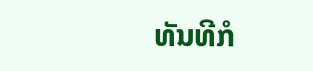ທັນທີກໍ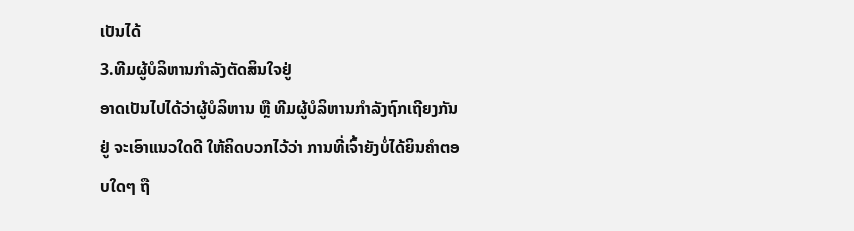ເປັນໄດ້
3.ທີມຜູ້ບໍລິຫານກຳລັງຕັດສິນໃຈຢູ່
ອາດເປັນໄປໄດ້ວ່າຜູ້ບໍລິຫານ ຫຼື ທີມຜູ້ບໍລິຫານກຳລັງຖົກເຖີຍງກັນຢູ່ ຈະເອົາແນວໃດດີ ໃຫ້ຄິດບວກໄວ້ວ່າ ການທີ່ເຈົ້າຍັງບໍ່ໄດ້ຍິນຄຳຕອບໃດໆ ຖື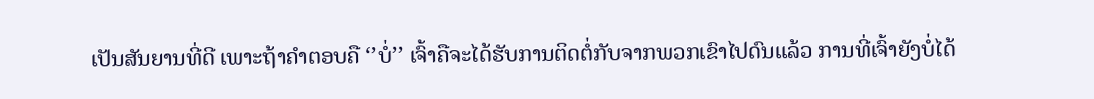ເປັນສັນຍານທີ່ດີ ເພາະຖ້າຄຳຕອບຄື ‘’ບໍ່’’ ເຈົ້າຄືຈະໄດ້ຮັບການຕິດຕໍ່ກັບຈາກພວກເຂົາໄປດົນແລ້ວ ການທີ່ເຈົ້າຍັງບໍ່ໄດ້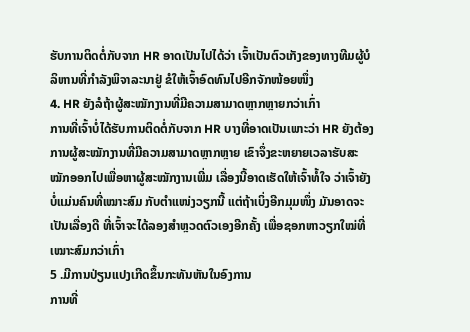ຮັບການຕິດຕໍ່ກັບຈາກ HR ອາດເປັນໄປໄດ້ວ່າ ເຈົ້າເປັນຕົວເກັງຂອງທາງທີມຜູ້ບໍລິຫານທີ່ກຳລັງພິຈາລະນາຢູ່ ຂໍໃຫ້ເຈົ້າອົດທົນໄປອີກຈັກໜ້ອຍໜຶ່ງ
4. HR ຍັງລໍຖ້າຜູ້ສະໝັກງານທີ່ມີຄວາມສາມາດຫຼາກຫຼາຍກວ່າເກົ່າ
ການທີ່ເຈົ້າບໍ່ໄດ້ຮັບການຕິດຕໍ່ກັບຈາກ HR ບາງທີ່ອາດເປັນເພາະວ່າ HR ຍັງຕ້ອງການຜູ້ສະໝັກງານທີ່ມີຄວາມສາມາດຫຼາກຫຼາຍ ເຂົາຈຶ່ງຂະຫຍາຍເວລາຮັບສະໝັກອອກໄປເພື່ອຫາຜູ້ສະໝັກງານເພີ່ມ ເລື່ອງນີ້ອາດເຮັດໃຫ້ເຈົ້າທໍ້ໃຈ ວ່າເຈົ້າຍັງບໍ່ແມ່ນຄົນທີ່ເໝາະສົມ ກັບຕຳແໜ່ງວຽກນີ້ ແຕ່ຖ້າເບິ່ງອີກມຸມໜຶ່ງ ມັນອາດຈະເປັນເລື່ອງດີ ທີ່ເຈົ້າຈະໄດ້ລອງສຳຫຼວດຕົວເອງອີກຄັ້ງ ເພື່ອຊອກຫາວຽກໃໝ່ທີ່ເໝາະສົມກວ່າເກົ່າ
5 .ມີການປ່ຽນແປງເກີດຂຶ້ນກະທັນຫັນໃນອົງການ
ການທີ່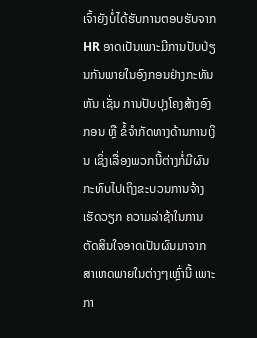ເຈົ້າຍັງບໍ່ໄດ້ຮັບການຕອບຮັບຈາກ HR ອາດເປັນເພາະມີການປັບປ່ຽນກັນພາຍໃນອົງກອນຢ່າງກະທັນຫັນ ເຊັ່ນ ການປັບປຸງໂຄງສ້າງອົງກອນ ຫຼື ຂໍ້ຈຳກັດທາງດ້ານການເງິນ ເຊິ່ງເລື່ອງພວກນີ້ຕ່າງກໍ່ມີຜົນກະທົບໄປເຖິງຂະບວນການຈ້າງເຮັດວຽກ ຄວາມລ່າຊ້າໃນການຕັດສິນໃຈອາດເປັນຜົນມາຈາກສາເຫດພາຍໃນຕ່າງໆເຫຼົ່ານີ້ ເພາະກາ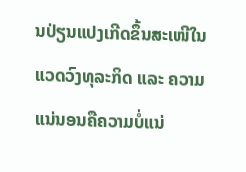ນປ່ຽນແປງເກີດຂຶ້ນສະເໜີໃນແວດວົງທຸລະກິດ ແລະ ຄວາມແນ່ນອນຄືຄວາມບໍ່ແນ່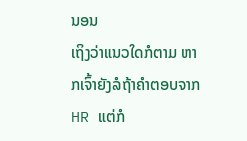ນອນ
ເຖິງວ່າແນວໃດກໍຕາມ ຫາກເຈົ້າຍັງລໍຖ້າຄຳຕອບຈາກ HR ແຕ່ກໍ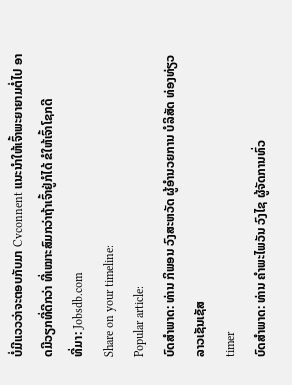ບໍ່ມີແວວວ່າຈະຕອບກັບມາ Cvconnent ແນະນຳໃຫ້ເຈົ້າພະຍາຍາມຕໍ່ໄປ ອາດມີວຽກທີ່ດີກວ່າ ທີ່ເໝາະສົມກວ່າຖ້າເຈົ້າຢູ່ກໍໄດ້ ຂໍໃຫ້ເຈົ້າໂຊກດີ
ທີ່ມາ: Jobsdb.com
Share on your timeline:
Popular article:
ບົດສໍາພາດ: ທ່ານ ກິພອນ ວົງສະຫວັດ ຜູ້ອໍານວຍການ ບໍລິສັດ ທ່ອງທ່ຽວລາວເຊັນເຊັສ
timer
ບົດສໍາພາດ: ທ່ານ ຄໍາພະໄພວັນ ວົງໄຊ ຜູ້ຈັດການທົ່ວ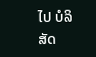ໄປ ບໍລິສັດ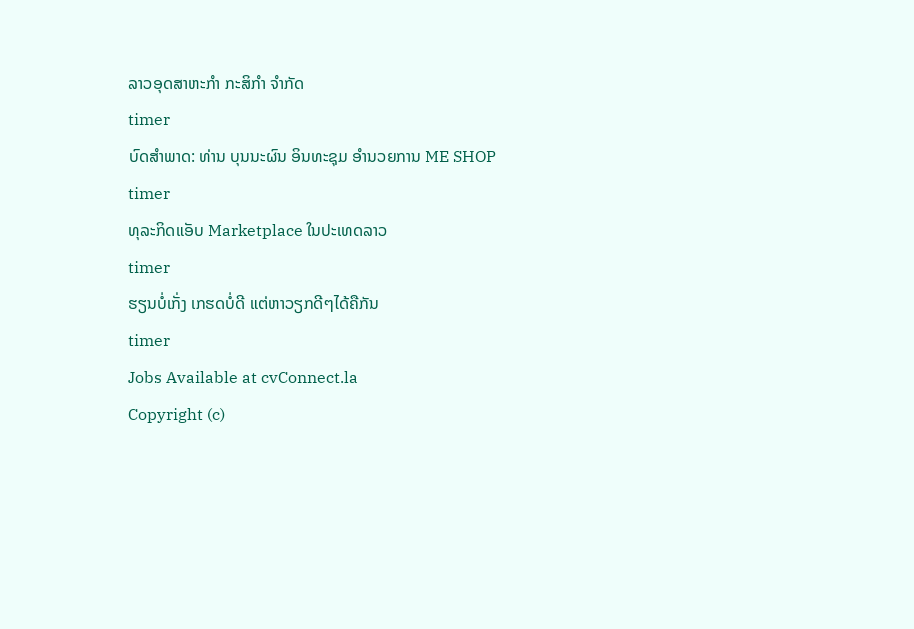ລາວອຸດສາຫະກໍາ ກະສິກໍາ ຈໍາກັດ
timer
ບົດສໍາພາດ: ທ່ານ ບຸນນະຜົນ ອິນທະຊຸມ ອໍານວຍການ ME SHOP
timer
ທຸລະກິດແອັບ Marketplace ໃນປະເທດລາວ
timer
ຮຽນບໍ່ເກັ່ງ ເກຮດບໍ່ດີ ແຕ່ຫາວຽກດີໆໄດ້ຄືກັນ
timer
Jobs Available at cvConnect.la
Copyright (c)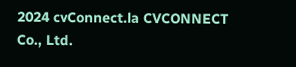2024 cvConnect.la CVCONNECT Co., Ltd.